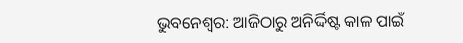ଭୁବନେଶ୍ବର: ଆଜିଠାରୁ ଅନିର୍ଦ୍ଦିଷ୍ଟ କାଳ ପାଇଁ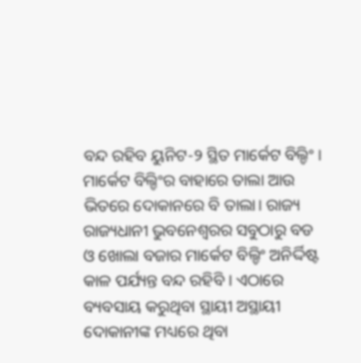ବନ୍ଦ ରହିବ ୟୁନିଟ-୨ ସ୍ଥିତ ମାର୍କେଟ ବିଲ୍ଡିଂ । ମାର୍କେଟ ବିଲ୍ଡିଂର ବାହାରେ ତାଲା ଆଉ ଭିତରେ ଦୋକାନରେ ବି ତାଲା। ରାଜ୍ୟ ରାଜ୍ୟଧାନୀ ଭୁବନେଶ୍ୱରର ସବୁଠାରୁ ବଡ ଓ ଖୋଲା ବଜାର ମାର୍କେଟ ବିଲ୍ଡିଂ ଅନିର୍ଦ୍ଦିଷ୍ଟ କାଳ ପର୍ଯ୍ୟନ୍ତ ବନ୍ଦ ରହିବି । ଏଠାରେ ବ୍ୟବସାୟ କରୁଥିବା ସ୍ଥାୟୀ ଅସ୍ଥାୟୀ ଦୋକାନୀଙ୍କ ମଧ୍ୟରେ ଥିବା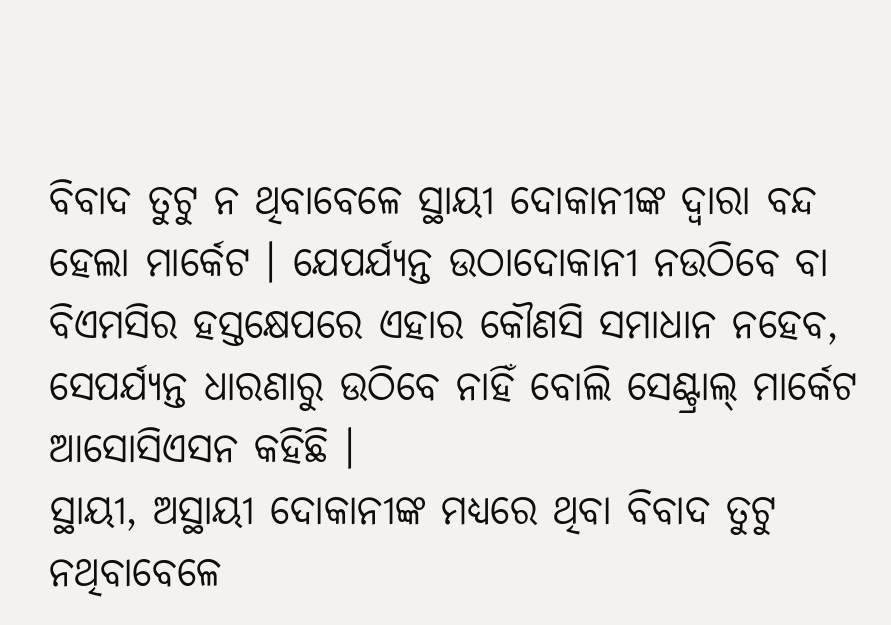ବିବାଦ ତୁଟୁ ନ ଥିବାବେଳେ ସ୍ଥାୟୀ ଦୋକାନୀଙ୍କ ଦ୍ୱାରା ବନ୍ଦ ହେଲା ମାର୍କେଟ । ଯେପର୍ଯ୍ୟନ୍ତ ଉଠାଦୋକାନୀ ନଉଠିବେ ବା ବିଏମସିର ହସ୍ତକ୍ଷେପରେ ଏହାର କୌଣସି ସମାଧାନ ନହେବ, ସେପର୍ଯ୍ୟନ୍ତ ଧାରଣାରୁ ଉଠିବେ ନାହିଁ ବୋଲି ସେଣ୍ଟ୍ରାଲ୍ ମାର୍କେଟ ଆସୋସିଏସନ କହିଛି ।
ସ୍ଥାୟୀ, ଅସ୍ଥାୟୀ ଦୋକାନୀଙ୍କ ମଧ୍ୟରେ ଥିବା ବିବାଦ ତୁଟୁ ନଥିବାବେଳେ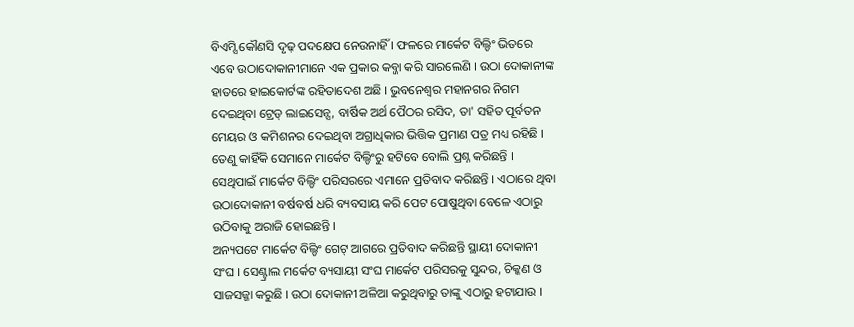ବିଏମ୍ସି କୌଣସି ଦୃଢ଼ ପଦକ୍ଷେପ ନେଉନାହିଁ । ଫଳରେ ମାର୍କେଟ ବିଲ୍ଡିଂ ଭିତରେ ଏବେ ଉଠାଦୋକାନୀମାନେ ଏକ ପ୍ରକାର କବ୍ଜା କରି ସାରଲେଣି । ଉଠା ଦୋକାନୀଙ୍କ ହାତରେ ହାଇକୋର୍ଟଙ୍କ ରହିତାଦେଶ ଅଛି । ଭୁବନେଶ୍ୱର ମହାନଗର ନିଗମ ଦେଇଥିବା ଟ୍ରେଡ୍ ଲାଇସେନ୍ସ, ବାର୍ଷିକ ଅର୍ଥ ପୈଠର ରସିଦ, ତା' ସହିତ ପୂର୍ବତନ ମେୟର ଓ କମିଶନର ଦେଇଥିବା ଅଗ୍ରାଧିକାର ଭିତ୍ତିକ ପ୍ରମାଣ ପତ୍ର ମଧ୍ୟ ରହିଛି । ତେଣୁ କାହିଁକି ସେମାନେ ମାର୍କେଟ ବିଲ୍ଡିଂରୁ ହଟିବେ ବୋଲି ପ୍ରଶ୍ନ କରିଛନ୍ତି । ସେଥିପାଇଁ ମାର୍କେଟ ବିଲ୍ଡିଂ ପରିସରରେ ଏମାନେ ପ୍ରତିବାଦ କରିଛନ୍ତି । ଏଠାରେ ଥିବା ଉଠାଦୋକାନୀ ବର୍ଷବର୍ଷ ଧରି ବ୍ୟବସାୟ କରି ପେଟ ପୋଷୁଥିବା ବେଳେ ଏଠାରୁ ଉଠିବାକୁ ଅରାଜି ହୋଇଛନ୍ତି ।
ଅନ୍ୟପଟେ ମାର୍କେଟ ବିଲ୍ଡିଂ ଗେଟ୍ ଆଗରେ ପ୍ରତିବାଦ କରିଛନ୍ତି ସ୍ଥାୟୀ ଦୋକାନୀ ସଂଘ । ସେଣ୍ଟ୍ରାଲ ମର୍କେଟ ବ୍ୟସାୟୀ ସଂଘ ମାର୍କେଟ ପରିସରକୁ ସୁନ୍ଦର, ଚିକ୍କଣ ଓ ସାଜସଜ୍ଜା କରୁଛି । ଉଠା ଦୋକାନୀ ଅଳିଆ କରୁଥିବାରୁ ତାଙ୍କୁ ଏଠାରୁ ହଟାଯାଉ ।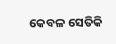କେବଳ ସେତିକି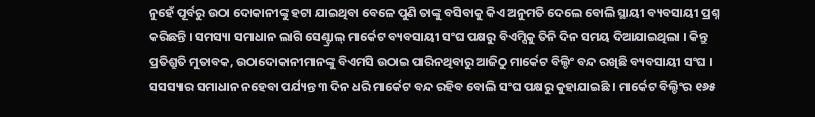ନୁହେଁ ପୂର୍ବରୁ ଉଠା ଦୋକାନୀଙ୍କୁ ହଟା ଯାଇଥିବା ବେଳେ ପୁଣି ତାଙ୍କୁ ବସିବାକୁ କିଏ ଅନୁମତି ଦେଲେ ବୋଲି ସ୍ଥାୟୀ ବ୍ୟବସାୟୀ ପ୍ରଶ୍ନ କରିଛନ୍ତି । ସମସ୍ୟା ସମାଧାନ ଲାଗି ସେଣ୍ଟ୍ରାଲ୍ ମାର୍କେଟ ବ୍ୟବସାୟୀ ସଂଘ ପକ୍ଷରୁ ବିଏମ୍ସିକୁ ତିନି ଦିନ ସମୟ ଦିଆଯାଇଥିଲା । କିନ୍ତୁ ପ୍ରତିଶ୍ରୁତି ମୁତାବକ, ଉଠାଦୋକାନୀମାନଙ୍କୁ ବିଏମସି ଉଠାଇ ପାରିନଥିବାରୁ ଆଜିଠୁ ମାର୍କେଟ ବିଲ୍ଡିଂ ବନ୍ଦ ରଖିଛି ବ୍ୟବସାୟୀ ସଂଘ । ସସସ୍ୟାର ସମାଧାନ ନହେବା ପର୍ଯ୍ୟନ୍ତ ୩ ଦିନ ଧରି ମାର୍କେଟ ବନ୍ଦ ରହିବ ବୋଲି ସଂଘ ପକ୍ଷରୁ କୁହାଯାଇଛି । ମାର୍କେଟ ବିଲ୍ଡିଂର ୧୬୫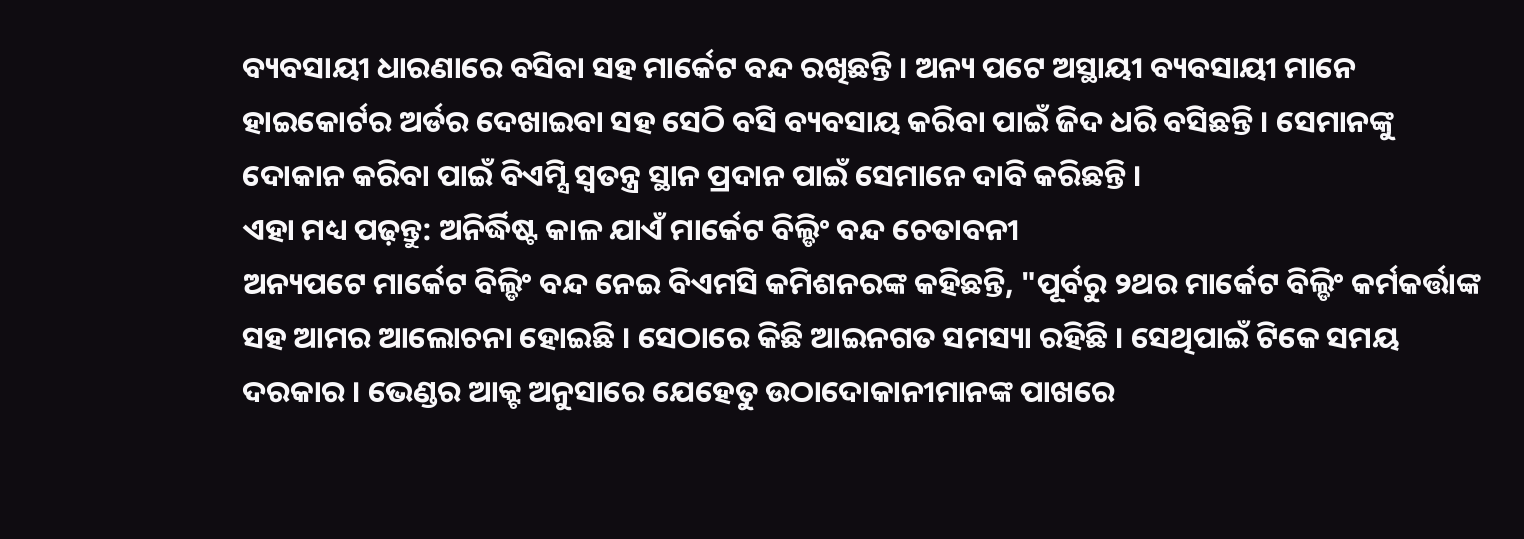ବ୍ୟବସାୟୀ ଧାରଣାରେ ବସିବା ସହ ମାର୍କେଟ ବନ୍ଦ ରଖିଛନ୍ତି । ଅନ୍ୟ ପଟେ ଅସ୍ଥାୟୀ ବ୍ୟବସାୟୀ ମାନେ ହାଇକୋର୍ଟର ଅର୍ଡର ଦେଖାଇବା ସହ ସେଠି ବସି ବ୍ୟବସାୟ କରିବା ପାଇଁ ଜିଦ ଧରି ବସିଛନ୍ତି । ସେମାନଙ୍କୁ ଦୋକାନ କରିବା ପାଇଁ ବିଏମ୍ସି ସ୍ୱତନ୍ତ୍ର ସ୍ଥାନ ପ୍ରଦାନ ପାଇଁ ସେମାନେ ଦାବି କରିଛନ୍ତି ।
ଏହା ମଧ୍ୟ ପଢ଼ନ୍ତୁ: ଅନିର୍ଦ୍ଧିଷ୍ଟ କାଳ ଯାଏଁ ମାର୍କେଟ ବିଲ୍ଡିଂ ବନ୍ଦ ଚେତାବନୀ
ଅନ୍ୟପଟେ ମାର୍କେଟ ବିଲ୍ଡିଂ ବନ୍ଦ ନେଇ ବିଏମସି କମିଶନରଙ୍କ କହିଛନ୍ତି, "ପୂର୍ବରୁ ୨ଥର ମାର୍କେଟ ବିଲ୍ଡିଂ କର୍ମକର୍ତ୍ତାଙ୍କ ସହ ଆମର ଆଲୋଚନା ହୋଇଛି । ସେଠାରେ କିଛି ଆଇନଗତ ସମସ୍ୟା ରହିଛି । ସେଥିପାଇଁ ଟିକେ ସମୟ ଦରକାର । ଭେଣ୍ଡର ଆକ୍ଟ ଅନୁସାରେ ଯେହେତୁ ଉଠାଦୋକାନୀମାନଙ୍କ ପାଖରେ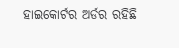ହାଇକୋର୍ଟର ଅର୍ଡର ରହିଛି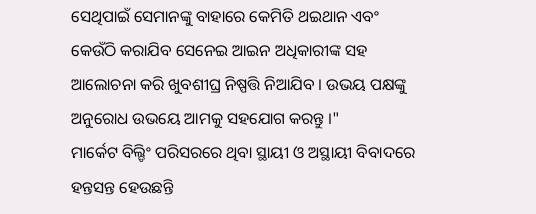ସେଥିପାଇଁ ସେମାନଙ୍କୁ ବାହାରେ କେମିତି ଥଇଥାନ ଏବଂ କେଉଁଠି କରାଯିବ ସେନେଇ ଆଇନ ଅଧିକାରୀଙ୍କ ସହ ଆଲୋଚନା କରି ଖୁବଶୀଘ୍ର ନିଷ୍ପତ୍ତି ନିଆଯିବ । ଉଭୟ ପକ୍ଷଙ୍କୁ ଅନୁରୋଧ ଉଭୟେ ଆମକୁ ସହଯୋଗ କରନ୍ତୁ ।"
ମାର୍କେଟ ବିଲ୍ଡିଂ ପରିସରରେ ଥିବା ସ୍ଥାୟୀ ଓ ଅସ୍ଥାୟୀ ବିବାଦରେ ହନ୍ତସନ୍ତ ହେଉଛନ୍ତି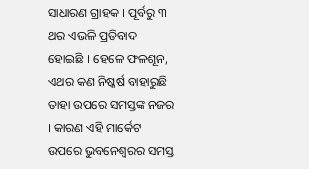ସାଧାରଣ ଗ୍ରାହକ । ପୂର୍ବରୁ ୩ ଥର ଏଭଳି ପ୍ରତିବାଦ ହୋଇଛି । ହେଳେ ଫଳଶୂନ, ଏଥର କଣ ନିଷ୍କର୍ଷ ବାହାରୁଛି ତାହା ଉପରେ ସମସ୍ତଙ୍କ ନଜର । କାରଣ ଏହି ମାର୍କେଟ ଉପରେ ଭୁବନେଶ୍ୱରର ସମସ୍ତ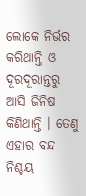ଲୋକେ ନିର୍ଭର କରିଥାନ୍ତି ଓ ଦୂରଦୂରାନ୍ତରୁ ଆସି ଜିନିଷ କିଣିଥାନ୍ତି । ତେଣୁ ଏହାର ବନ୍ଦ ନିଶ୍ଚୟ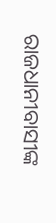ରାଜଧାନୀବାସୀଙ୍କ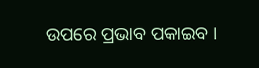ଉପରେ ପ୍ରଭାବ ପକାଇବ ।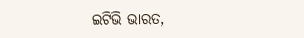ଇଟିଭି ଭାରତ,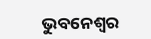ଭୁବନେଶ୍ବର